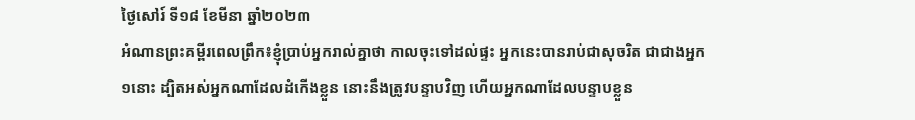ថ្ងៃសៅរ៍ ទី១៨ ខែមីនា ឆ្នាំ២០២៣
អំណានព្រះគម្ពីរពេលព្រឹក៖ខ្ញុំប្រាប់អ្នករាល់គ្នាថា កាលចុះទៅដល់ផ្ទះ អ្នកនេះបានរាប់ជាសុចរិត ជាជាងអ្នក១នោះ ដ្បិតអស់អ្នកណាដែលដំកើងខ្លួន នោះនឹងត្រូវបន្ទាបវិញ ហើយអ្នកណាដែលបន្ទាបខ្លួន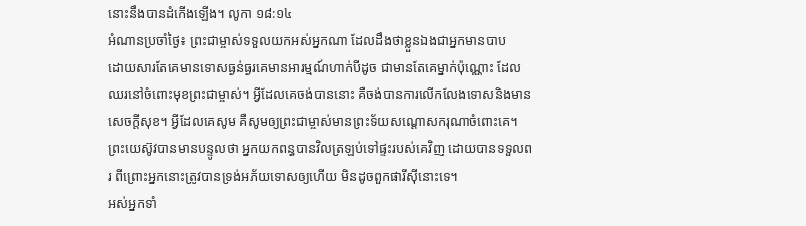នោះនឹងបានដំកើងឡើង។ លូកា ១៨:១៤
អំណានប្រចាំថ្ងៃ៖ ព្រះជាម្ចាស់ទទួលយកអស់អ្នកណា ដែលដឹងថាខ្លួនឯងជាអ្នកមានបាប
ដោយសារតែគេមានទោសធ្ងន់ធ្ងរគេមានអារម្មណ៍ហាក់បីដូច ជាមានតែគេម្នាក់ប៉ុណ្ណោះ ដែលឈរនៅចំពោះមុខព្រះជាម្ចាស់។ អ្វីដែលគេចង់បាននោះ គឺចង់បានការលើកលែងទោសនិងមានសេចក្តីសុខ។ អ្វីដែលគេសូម គឺសូមឲ្យព្រះជាម្ចាស់មានព្រះទ័យសណ្តោសករុណាចំពោះគេ។ ព្រះយេស៊ូវបានមានបន្ទូលថា អ្នកយកពន្ធបានវិលត្រឡប់ទៅផ្ទះរបស់គេវិញ ដោយបានទទួលពរ ពីព្រោះអ្នកនោះត្រូវបានទ្រង់អភ័យទោសឲ្យហើយ មិនដូចពួកផារីសុីនោះទេ។
អស់អ្នកទាំ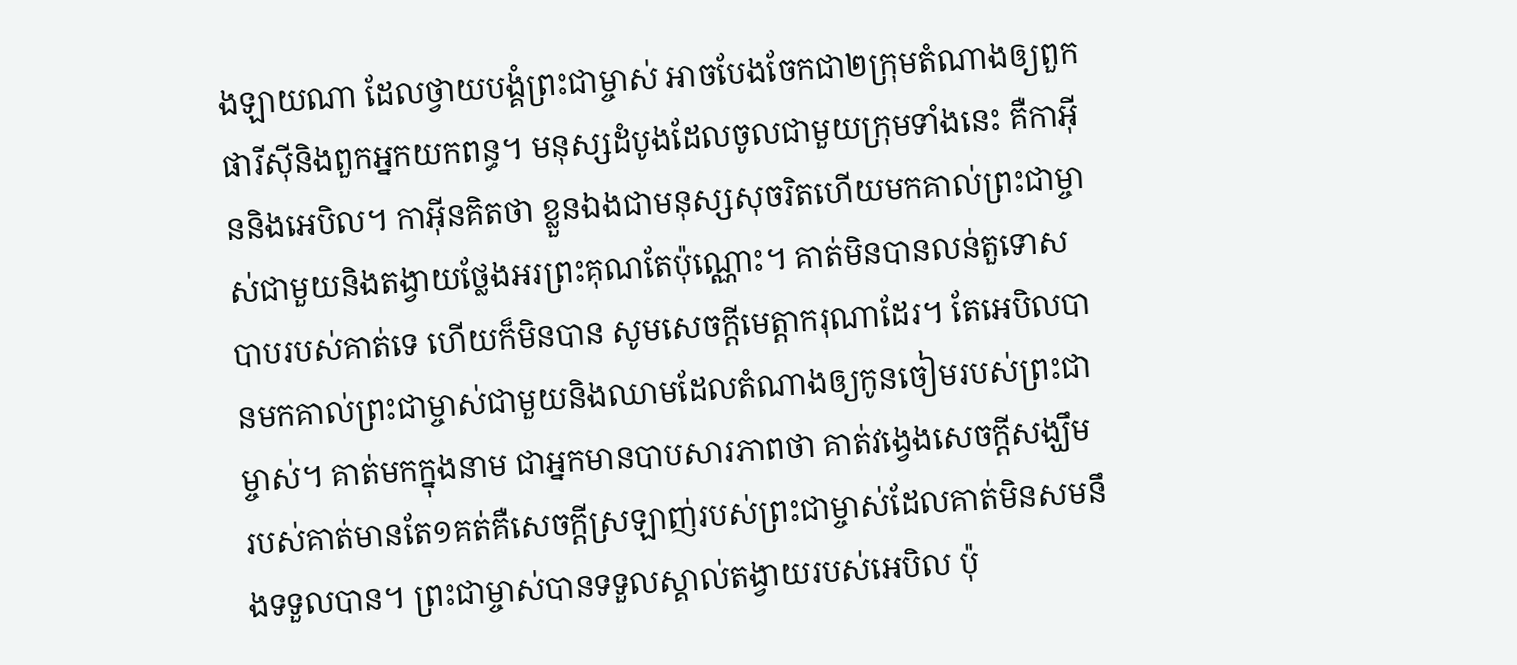ងឡាយណា ដែលថ្វាយបង្គំព្រះជាម្ចាស់ អាចបែងចែកជា២ក្រុមតំណាងឲ្យពួកផារីសុីនិងពួកអ្នកយកពន្ធ។ មនុស្សដំបូងដែលចូលជាមួយក្រុមទាំងនេះ គឺកាអុីននិងអេបិល។ កាអុីនគិតថា ខ្លួនឯងជាមនុស្សសុចរិតហើយមកគាល់ព្រះជាម្ចាស់ជាមួយនិងតង្វាយថ្លែងអរព្រះគុណតែប៉ុណ្ណោះ។ គាត់មិនបានលន់តួទោសបាបរបស់គាត់ទេ ហើយក៏មិនបាន សូមសេចក្តីមេត្តាករុណាដែរ។ តែអេបិលបានមកគាល់ព្រះជាម្ចាស់ជាមួយនិងឈាមដែលតំណាងឲ្យកូនចៀមរបស់ព្រះជាម្ចាស់។ គាត់មកក្នុងនាម ជាអ្នកមានបាបសារភាពថា គាត់វង្វេងសេចក្តីសង្ឃឹម របស់គាត់មានតែ១គត់គឺសេចក្តីស្រឡាញ់របស់ព្រះជាម្ចាស់ដែលគាត់មិនសមនឹងទទួលបាន។ ព្រះជាម្ចាស់បានទទួលស្គាល់តង្វាយរបស់អេបិល ប៉ុ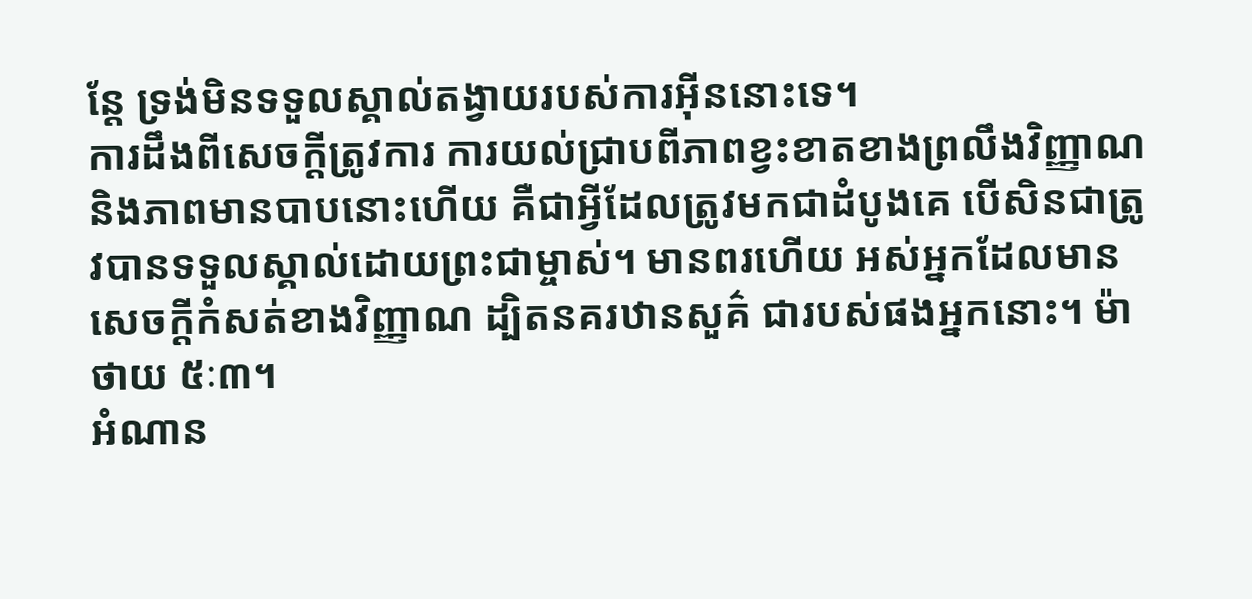ន្តែ ទ្រង់មិនទទួលស្គាល់តង្វាយរបស់ការអុីននោះទេ។
ការដឹងពីសេចក្តីត្រូវការ ការយល់ជ្រាបពីភាពខ្វះខាតខាងព្រលឹងវិញ្ញាណនិងភាពមានបាបនោះហើយ គឺជាអ្វីដែលត្រូវមកជាដំបូងគេ បើសិនជាត្រូវបានទទួលស្គាល់ដោយព្រះជាម្ចាស់។ មានពរហើយ អស់អ្នកដែលមានសេចក្តីកំសត់ខាងវិញ្ញាណ ដ្បិតនគរឋានសួគ៌ ជារបស់ផងអ្នកនោះ។ ម៉ាថាយ ៥ៈ៣។
អំណាន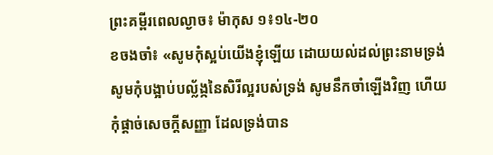ព្រះគម្ពីរពេលល្ងាច៖ ម៉ាកុស ១៖១៤-២០
ខចងចាំ៖ «សូមកុំស្អប់យើងខ្ញុំឡើយ ដោយយល់ដល់ព្រះនាមទ្រង់ សូមកុំបង្អាប់បល្ល័ង្កនៃសិរីល្អរបស់ទ្រង់ សូមនឹកចាំឡើងវិញ ហើយកុំផ្តាច់សេចក្តីសញ្ញា ដែលទ្រង់បាន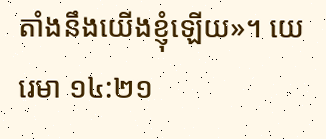តាំងនឹងយើងខ្ញុំឡើយ»។ យេរេមា ១៤:២១